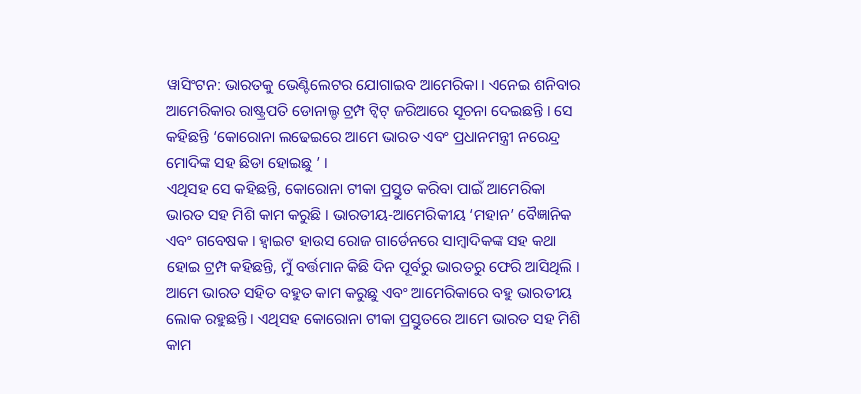ୱାସିଂଟନ: ଭାରତକୁ ଭେଣ୍ଟିଲେଟର ଯୋଗାଇବ ଆମେରିକା । ଏନେଇ ଶନିବାର ଆମେରିକାର ରାଷ୍ଟ୍ରପତି ଡୋନାଲ୍ଡ ଟ୍ରମ୍ପ ଟ୍ୱିଟ୍ ଜରିଆରେ ସୂଚନା ଦେଇଛନ୍ତି । ସେ କହିଛନ୍ତି ‘କୋରୋନା ଲଢେଇରେ ଆମେ ଭାରତ ଏବଂ ପ୍ରଧାନମନ୍ତ୍ରୀ ନରେନ୍ଦ୍ର ମୋଦିଙ୍କ ସହ ଛିଡା ହୋଇଛୁ ’ ।
ଏଥିସହ ସେ କହିଛନ୍ତି, କୋରୋନା ଟୀକା ପ୍ରସ୍ତୁତ କରିବା ପାଇଁ ଆମେରିକା ଭାରତ ସହ ମିଶି କାମ କରୁଛି । ଭାରତୀୟ-ଆମେରିକୀୟ ‘ମହାନ’ ବୈଜ୍ଞାନିକ ଏବଂ ଗବେଷକ । ହ୍ବାଇଟ ହାଉସ ରୋଜ ଗାର୍ଡେନରେ ସାମ୍ବାଦିକଙ୍କ ସହ କଥା ହୋଇ ଟ୍ରମ୍ପ କହିଛନ୍ତି, ମୁଁ ବର୍ତ୍ତମାନ କିଛି ଦିନ ପୂର୍ବରୁ ଭାରତରୁ ଫେରି ଆସିଥିଲି । ଆମେ ଭାରତ ସହିତ ବହୁତ କାମ କରୁଛୁ ଏବଂ ଆମେରିକାରେ ବହୁ ଭାରତୀୟ ଲୋକ ରହୁଛନ୍ତି । ଏଥିସହ କୋରୋନା ଟୀକା ପ୍ରସ୍ତୁତରେ ଆମେ ଭାରତ ସହ ମିଶି କାମ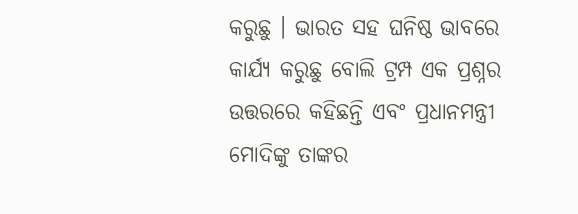କରୁଛୁ । ଭାରତ ସହ ଘନିଷ୍ଠ ଭାବରେ କାର୍ଯ୍ୟ କରୁଛୁ ବୋଲି ଟ୍ରମ୍ପ ଏକ ପ୍ରଶ୍ନର ଉତ୍ତରରେ କହିଛନ୍ତି ଏବଂ ପ୍ରଧାନମନ୍ତ୍ରୀ ମୋଦିଙ୍କୁ ତାଙ୍କର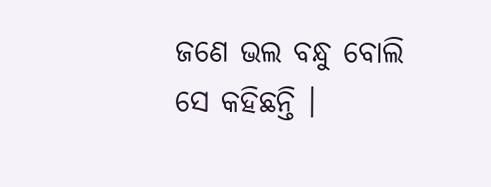ଜଣେ ଭଲ ବନ୍ଧୁ ବୋଲି ସେ କହିଛନ୍ତି ।